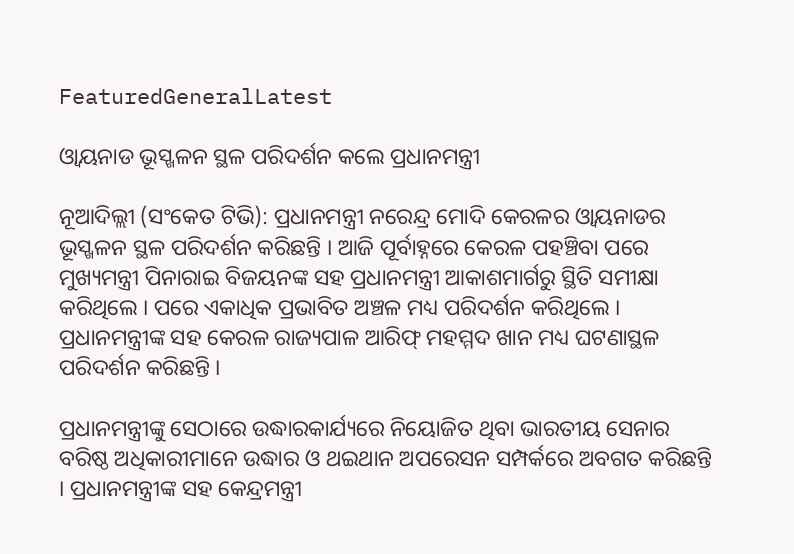FeaturedGeneralLatest

ଓ୍ବାୟନାଡ ଭୂସ୍ଖଳନ ସ୍ଥଳ ପରିଦର୍ଶନ କଲେ ପ୍ରଧାନମନ୍ତ୍ରୀ

ନୂଆଦିଲ୍ଲୀ (ସଂକେତ ଟିଭି): ପ୍ରଧାନମନ୍ତ୍ରୀ ନରେନ୍ଦ୍ର ମୋଦି କେରଳର ଓ୍ବାୟନାଡର ଭୂସ୍ଖଳନ ସ୍ଥଳ ପରିଦର୍ଶନ କରିଛନ୍ତି । ଆଜି ପୂର୍ବାହ୍ନରେ କେରଳ ପହଞ୍ଚିବା ପରେ ମୁଖ୍ୟମନ୍ତ୍ରୀ ପିନାରାଇ ବିଜୟନଙ୍କ ସହ ପ୍ରଧାନମନ୍ତ୍ରୀ ଆକାଶମାର୍ଗରୁ ସ୍ଥିତି ସମୀକ୍ଷା କରିଥିଲେ । ପରେ ଏକାଧିକ ପ୍ରଭାବିତ ଅଞ୍ଚଳ ମଧ୍ୟ ପରିଦର୍ଶନ କରିଥିଲେ । ପ୍ରଧାନମନ୍ତ୍ରୀଙ୍କ ସହ କେରଳ ରାଜ୍ୟପାଳ ଆରିଫ୍‌ ମହମ୍ମଦ ଖାନ ମଧ୍ୟ ଘଟଣାସ୍ଥଳ ପରିଦର୍ଶନ କରିଛନ୍ତି ।

ପ୍ରଧାନମନ୍ତ୍ରୀଙ୍କୁ ସେଠାରେ ଉଦ୍ଧାରକାର୍ଯ୍ୟରେ ନିୟୋଜିତ ଥିବା ଭାରତୀୟ ସେନାର ବରିଷ୍ଠ ଅଧିକାରୀମାନେ ଉଦ୍ଧାର ଓ ଥଇଥାନ ଅପରେସନ ସମ୍ପର୍କରେ ଅବଗତ କରିଛନ୍ତି । ପ୍ରଧାନମନ୍ତ୍ରୀଙ୍କ ସହ କେନ୍ଦ୍ରମନ୍ତ୍ରୀ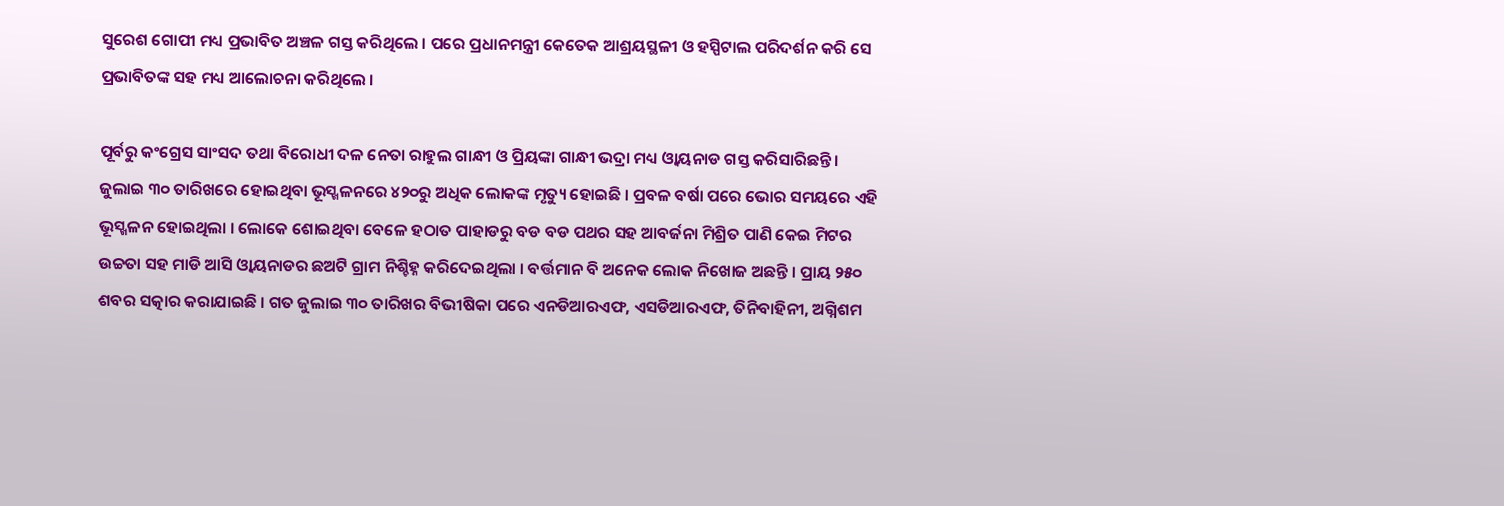ସୁରେଶ ଗୋପୀ ମଧ୍ୟ ପ୍ରଭାବିତ ଅଞ୍ଚଳ ଗସ୍ତ କରିଥିଲେ । ପରେ ପ୍ରଧାନମନ୍ତ୍ରୀ କେତେକ ଆଶ୍ରୟସ୍ଥଳୀ ଓ ହସ୍ପିଟାଲ ପରିଦର୍ଶନ କରି ସେ ପ୍ରଭାବିତଙ୍କ ସହ ମଧ୍ୟ ଆଲୋଚନା କରିଥିଲେ ।

ପୂର୍ବରୁ କଂଗ୍ରେସ ସାଂସଦ ତଥା ବିରୋଧୀ ଦଳ ନେତା ରାହୁଲ ଗାନ୍ଧୀ ଓ ପ୍ରିୟଙ୍କା ଗାନ୍ଧୀ ଭଦ୍ରା ମଧ୍ୟ ଓ୍ବାୟନାଡ ଗସ୍ତ କରିସାରିଛନ୍ତି । ଜୁଲାଇ ୩୦ ତାରିଖରେ ହୋଇଥିବା ଭୂସ୍ଖଳନରେ ୪୨୦ରୁ ଅଧିକ ଲୋକଙ୍କ ମୃତ୍ୟୁ ହୋଇଛି । ପ୍ରବଳ ବର୍ଷା ପରେ ଭୋର ସମୟରେ ଏହି ଭୂସ୍ଖଳନ ହୋଇଥିଲା । ଲୋକେ ଶୋଇଥିବା ବେଳେ ହଠାତ ପାହାଡରୁ ବଡ ବଡ ପଥର ସହ ଆବର୍ଜନା ମିଶ୍ରିତ ପାଣି କେଇ ମିଟର ଉଚ୍ଚତା ସହ ମାଡି ଆସି ଓ୍ବାୟନାଡର ଛଅଟି ଗ୍ରାମ ନିଶ୍ଚିହ୍ନ କରିଦେଇଥିଲା । ବର୍ତ୍ତମାନ ବି ଅନେକ ଲୋକ ନିଖୋଜ ଅଛନ୍ତି । ପ୍ରାୟ ୨୫୦ ଶବର ସତ୍କାର କରାଯାଇଛି । ଗତ ଜୁଲାଇ ୩୦ ତାରିଖର ବିଭୀଷିକା ପରେ ଏନଡିଆରଏଫ, ଏସଡିଆରଏଫ, ତିନିବାହିନୀ, ଅଗ୍ନିଶମ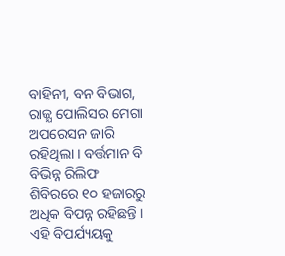ବାହିନୀ, ବନ ବିଭାଗ, ରାଜ୍ଯ ପୋଲିସର ମେଗା ଅପରେସନ ଜାରି ରହିଥିଲା । ବର୍ତ୍ତମାନ ବି ବିଭିନ୍ନ ରିଲିଫ ଶିବିରରେ ୧୦ ହଜାରରୁ ଅଧିକ ବିପନ୍ନ ରହିଛନ୍ତି । ଏହି ବିପର୍ଯ୍ୟୟକୁ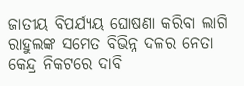ଜାତୀୟ ବିପର୍ଯ୍ୟୟ ଘୋଷଣା କରିବା ଲାଗି ରାହୁଲଙ୍କ ସମେତ ବିଭିନ୍ନ ଦଳର ନେତା କେନ୍ଦ୍ର ନିକଟରେ ଦାବି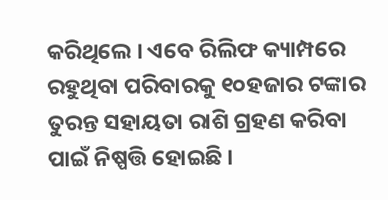କରିଥିଲେ । ଏବେ ରିଲିଫ କ୍ୟାମ୍ପରେ ରହୁଥିବା ପରିବାରକୁ ୧୦ହଜାର ଟଙ୍କାର ତୁରନ୍ତ ସହାୟତା ରାଶି ଗ୍ରହଣ କରିବା ପାଇଁ ନିଷ୍ପତ୍ତି ହୋଇଛି ।